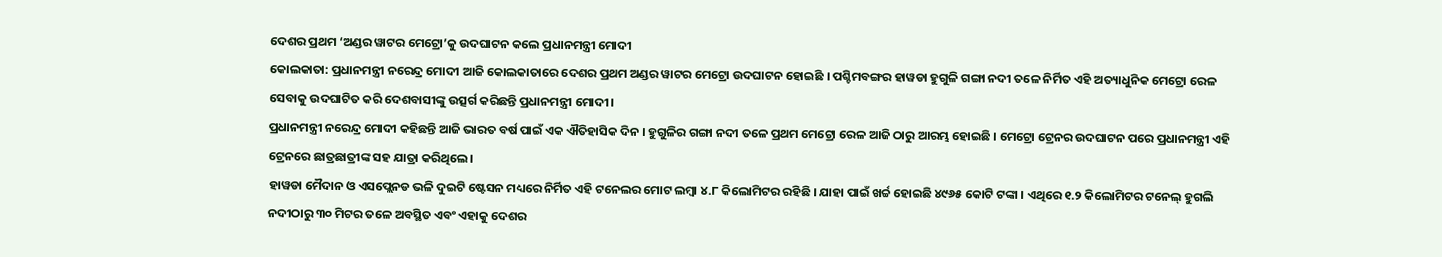ଦେଶର ପ୍ରଥମ ‘ଅଣ୍ଡର ୱାଟର ମେଟ୍ରୋ’କୁ ଉଦଘାଟନ କଲେ ପ୍ରଧାନମନ୍ତ୍ରୀ ମୋଦୀ
କୋଲକାତା: ପ୍ରଧାନମନ୍ତ୍ରୀ ନରେନ୍ଦ୍ର ମୋଦୀ ଆଜି କୋଲକାତାରେ ଦେଶର ପ୍ରଥମ ଅଣ୍ଡର ୱାଟର ମେଟ୍ରୋ ଉଦଘାଟନ ହୋଇଛି । ପଶ୍ଚିମବଙ୍ଗର ହାୱଡା ହୁଗୁଳି ଗଙ୍ଗା ନଦୀ ତଳେ ନିର୍ମିତ ଏହି ଅତ୍ୟାଧୁନିକ ମେଟ୍ରୋ ରେଳ ସେବାକୁ ଉଦଘାଟିତ କରି ଦେଶବାସୀଙ୍କୁ ଉତ୍ସର୍ଗ କରିଛନ୍ତି ପ୍ରଧାନମନ୍ତ୍ରୀ ମୋଦୀ।
ପ୍ରଧାନମନ୍ତ୍ରୀ ନରେନ୍ଦ୍ର ମୋଦୀ କହିଛନ୍ତି ଆଜି ଭାରତ ବର୍ଷ ପାଇଁ ଏକ ଐତିହାସିକ ଦିନ । ହୁଗୁଳିର ଗଙ୍ଗା ନଦୀ ତଳେ ପ୍ରଥମ ମେଟ୍ରୋ ରେଳ ଆଜି ଠାରୁ ଆରମ୍ଭ ହୋଇଛି । ମେଟ୍ରୋ ଟ୍ରେନର ଉଦଘାଟନ ପରେ ପ୍ରଧାନମନ୍ତ୍ରୀ ଏହି ଟ୍ରେନରେ ଛାତ୍ରଛାତ୍ରୀଙ୍କ ସହ ଯାତ୍ରା କରିଥିଲେ।
ହାୱଡା ମୈଦାନ ଓ ଏସପ୍ଲେନଡ ଭଳି ଦୁଇଟି ଷ୍ଟେସନ ମଧ୍ୟରେ ନିର୍ମିତ ଏହି ଟନେଲର ମୋଟ ଲମ୍ବା ୪.୮ କିଲୋମିଟର ରହିଛି । ଯାହା ପାଇଁ ଖର୍ଚ୍ଚ ହୋଇଛି ୪୯୬୫ କୋଟି ଟଙ୍କା । ଏଥିରେ ୧.୨ କିଲୋମିଟର ଟନେଲ୍ ହୁଗଲି ନଦୀଠାରୁ ୩୦ ମିଟର ତଳେ ଅବସ୍ଥିତ ଏବଂ ଏହାକୁ ଦେଶର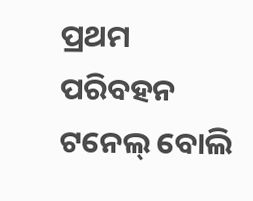ପ୍ରଥମ ପରିବହନ ଟନେଲ୍ ବୋଲି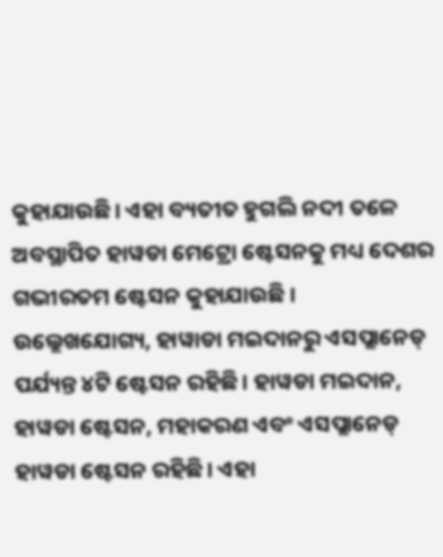କୁହାଯାଉଛି। ଏହା ବ୍ୟତୀତ ହୁଗଲି ନଦୀ ତଳେ ଅବସ୍ଥାପିତ ହାୱଡା ମେଟ୍ରୋ ଷ୍ଟେସନକୁ ମଧ୍ୟ ଦେଶର ଗଭୀରତମ ଷ୍ଟେସନ କୁହାଯାଉଛି ।
ଉଲ୍ଲେଖଯୋଗ୍ୟ, ହାୱାଡା ମଇଦାନରୁ ଏସପ୍ଲାନେଡ୍ ପର୍ଯ୍ୟନ୍ତ ୪ଟି ଷ୍ଟେସନ ରହିଛି। ହାୱଡା ମଇଦାନ, ହାୱଡା ଷ୍ଟେସନ, ମହାକରଣ ଏବଂ ଏସପ୍ଲାନେଡ୍ ହାୱଡା ଷ୍ଟେସନ ରହିଛି। ଏହା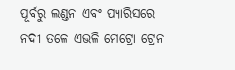ପୂର୍ବରୁ ଲଣ୍ଡନ ଏବଂ ପ୍ଯାରିସରେ ନଦୀ ତଳେ ଏଭଳି ମେଟ୍ରୋ ଟ୍ରେନ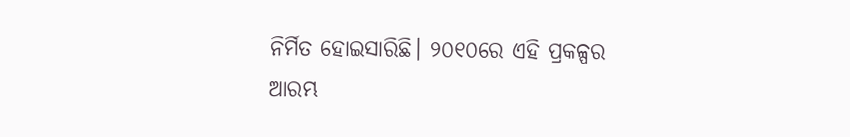ନିର୍ମିତ ହୋଇସାରିଛି। ୨୦୧୦ରେ ଏହି ପ୍ରକଳ୍ପର ଆରମ୍ଭ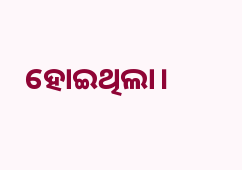ହୋଇଥିଲା।